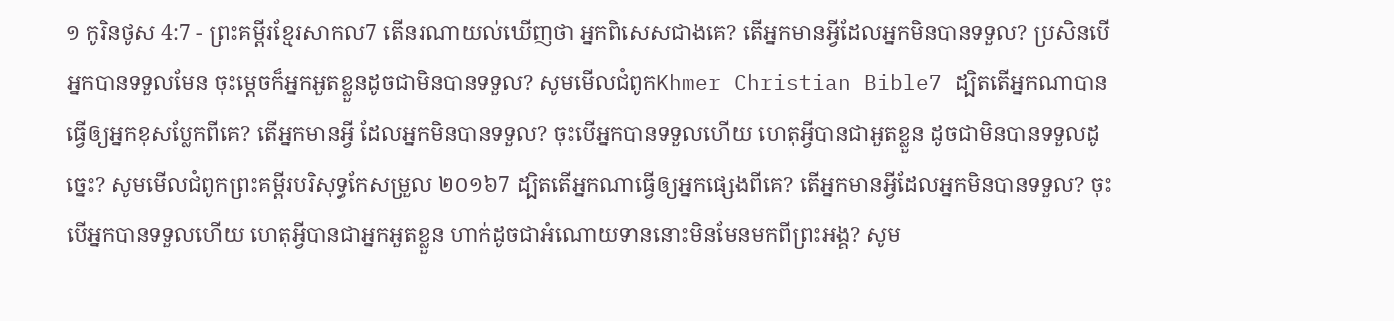១ កូរិនថូស 4:7 - ព្រះគម្ពីរខ្មែរសាកល7 តើនរណាយល់ឃើញថា អ្នកពិសេសជាងគេ? តើអ្នកមានអ្វីដែលអ្នកមិនបានទទួល? ប្រសិនបើអ្នកបានទទួលមែន ចុះម្ដេចក៏អ្នកអួតខ្លួនដូចជាមិនបានទទួល? សូមមើលជំពូកKhmer Christian Bible7 ដ្បិតតើអ្នកណាបានធ្វើឲ្យអ្នកខុសប្លែកពីគេ? តើអ្នកមានអ្វី ដែលអ្នកមិនបានទទួល? ចុះបើអ្នកបានទទួលហើយ ហេតុអ្វីបានជាអួតខ្លួន ដូចជាមិនបានទទួលដូច្នេះ? សូមមើលជំពូកព្រះគម្ពីរបរិសុទ្ធកែសម្រួល ២០១៦7 ដ្បិតតើអ្នកណាធ្វើឲ្យអ្នកផ្សេងពីគេ? តើអ្នកមានអ្វីដែលអ្នកមិនបានទទួល? ចុះបើអ្នកបានទទួលហើយ ហេតុអ្វីបានជាអ្នកអួតខ្លួន ហាក់ដូចជាអំណោយទាននោះមិនមែនមកពីព្រះអង្គ? សូម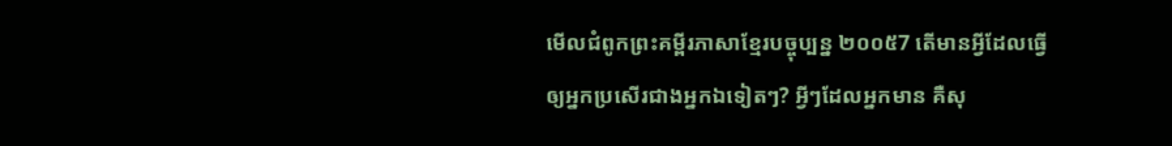មើលជំពូកព្រះគម្ពីរភាសាខ្មែរបច្ចុប្បន្ន ២០០៥7 តើមានអ្វីដែលធ្វើឲ្យអ្នកប្រសើរជាងអ្នកឯទៀតៗ? អ្វីៗដែលអ្នកមាន គឺសុ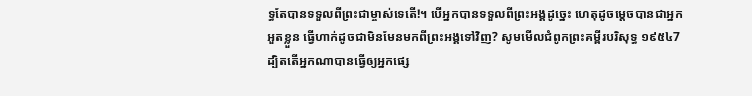ទ្ធតែបានទទួលពីព្រះជាម្ចាស់ទេតើ!។ បើអ្នកបានទទួលពីព្រះអង្គដូច្នេះ ហេតុដូចម្ដេចបានជាអ្នកអួតខ្លួន ធ្វើហាក់ដូចជាមិនមែនមកពីព្រះអង្គទៅវិញ? សូមមើលជំពូកព្រះគម្ពីរបរិសុទ្ធ ១៩៥៤7 ដ្បិតតើអ្នកណាបានធ្វើឲ្យអ្នកផ្សេ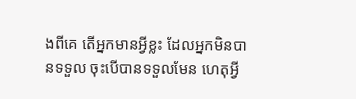ងពីគេ តើអ្នកមានអ្វីខ្លះ ដែលអ្នកមិនបានទទួល ចុះបើបានទទួលមែន ហេតុអ្វី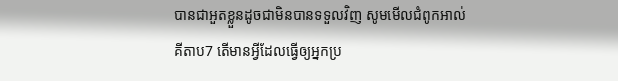បានជាអួតខ្លួនដូចជាមិនបានទទួលវិញ សូមមើលជំពូកអាល់គីតាប7 តើមានអ្វីដែលធ្វើឲ្យអ្នកប្រ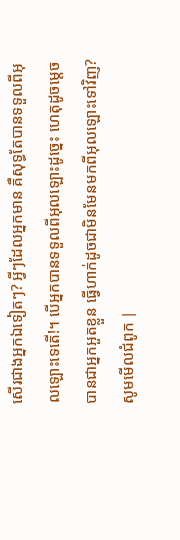សើរជាងអ្នកឯទៀតៗ? អ្វីៗដែលអ្នកមាន គឺសុទ្ធតែបានទទួលពីអុលឡោះទេតើ!។ បើអ្នកបានទទួលពីអុលឡោះដូច្នេះ ហេតុដូចម្ដេចបានជាអ្នកអួតខ្លួន ធ្វើហាក់ដូចជាមិនមែនមកពីអុលឡោះទៅវិញ? សូមមើលជំពូក |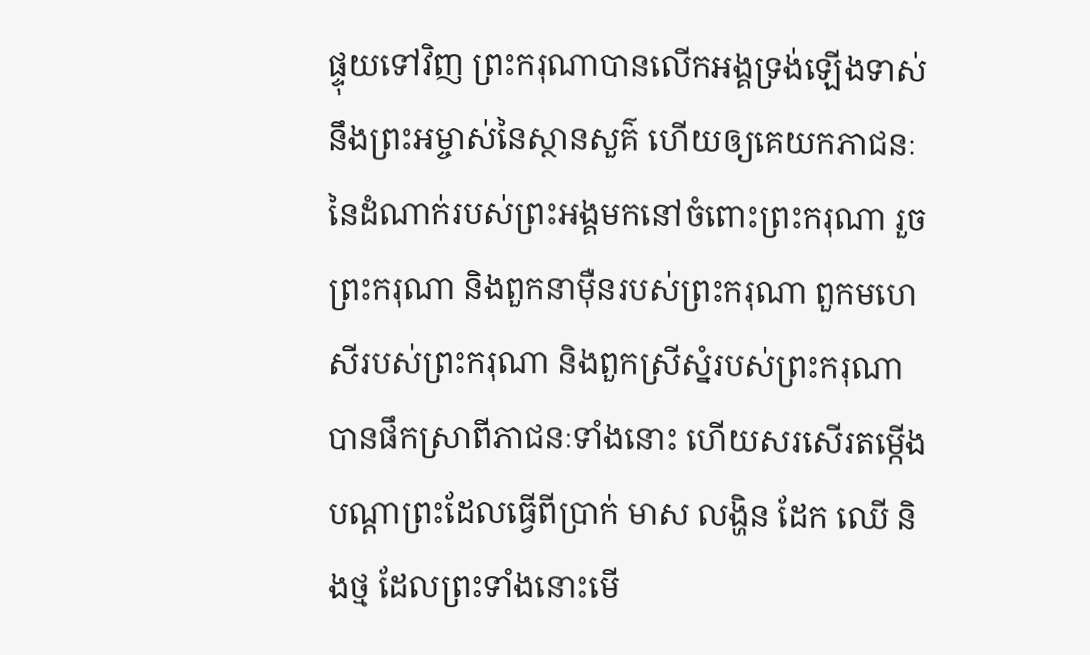ផ្ទុយទៅវិញ ព្រះករុណាបានលើកអង្គទ្រង់ឡើងទាស់នឹងព្រះអម្ចាស់នៃស្ថានសួគ៌ ហើយឲ្យគេយកភាជនៈនៃដំណាក់របស់ព្រះអង្គមកនៅចំពោះព្រះករុណា រួចព្រះករុណា និងពួកនាម៉ឺនរបស់ព្រះករុណា ពួកមហេសីរបស់ព្រះករុណា និងពួកស្រីស្នំរបស់ព្រះករុណា បានផឹកស្រាពីភាជនៈទាំងនោះ ហើយសរសើរតម្កើងបណ្ដាព្រះដែលធ្វើពីប្រាក់ មាស លង្ហិន ដែក ឈើ និងថ្ម ដែលព្រះទាំងនោះមើ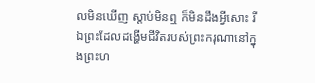លមិនឃើញ ស្ដាប់មិនឮ ក៏មិនដឹងអ្វីសោះ រីឯព្រះដែលដង្ហើមជីវិតរបស់ព្រះករុណានៅក្នុងព្រះហ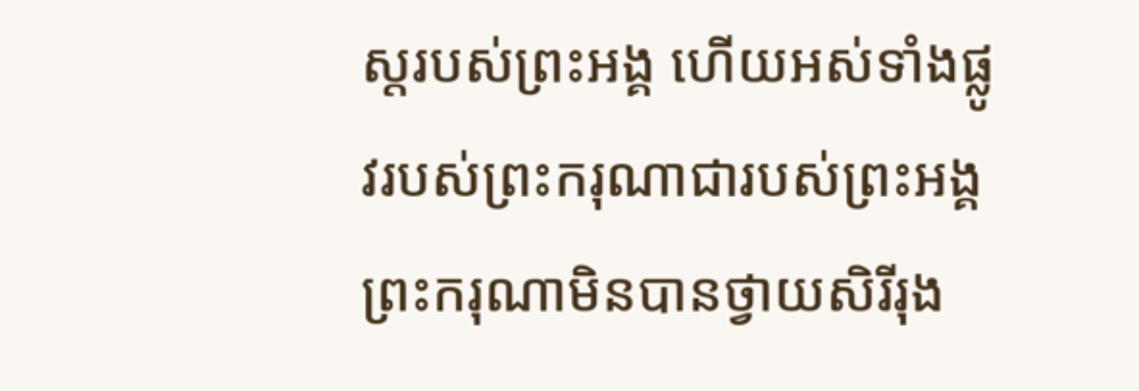ស្តរបស់ព្រះអង្គ ហើយអស់ទាំងផ្លូវរបស់ព្រះករុណាជារបស់ព្រះអង្គ ព្រះករុណាមិនបានថ្វាយសិរីរុង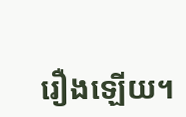រឿងឡើយ។